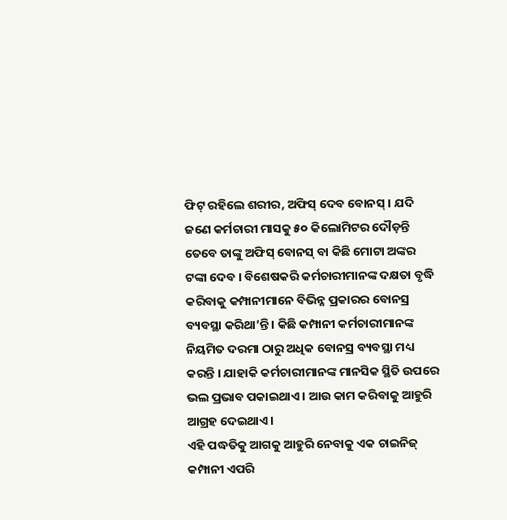ଫିଟ୍ ରହିଲେ ଶରୀର, ଅଫିସ୍ ଦେବ ବୋନସ୍ । ଯଦି ଜଣେ କର୍ମଚାରୀ ମାସକୁ ୫୦ କିଲୋମିଟର ଦୌଡ଼ନ୍ତି ତେବେ ତାଙ୍କୁ ଅଫିସ୍ ବୋନସ୍ ବା କିଛି ମୋଟା ଅଙ୍କର ଟଙ୍କା ଦେବ । ବିଶେଷକରି କର୍ମଚାରୀମାନଙ୍କ ଦକ୍ଷତା ବୃଦ୍ଧି କରିବାକୁ କମ୍ପାନୀମାନେ ବିଭିନ୍ନ ପ୍ରକାରର ବୋନସ୍ର ବ୍ୟବସ୍ଥା କରିଥା’ନ୍ତି । କିଛି କମ୍ପାନୀ କର୍ମଚାରୀମାନଙ୍କ ନିୟମିତ ଦରମା ଠାରୁ ଅଧିକ ବୋନସ୍ର ବ୍ୟବସ୍ଥା ମଧ୍ୟ କରନ୍ତି । ଯାହାକି କର୍ମଚାରୀମାନଙ୍କ ମାନସିକ ସ୍ଥିତି ଉପରେ ଭଲ ପ୍ରଭାବ ପକାଇଥାଏ । ଆଉ କାମ କରିବାକୁ ଆହୁରି ଆଗ୍ରହ ଦେଇଥାଏ ।
ଏହି ପଦ୍ଧତିକୁ ଆଗକୁ ଆହୁରି ନେବାକୁ ଏକ ଚାଇନିଜ୍ କମ୍ପାନୀ ଏପରି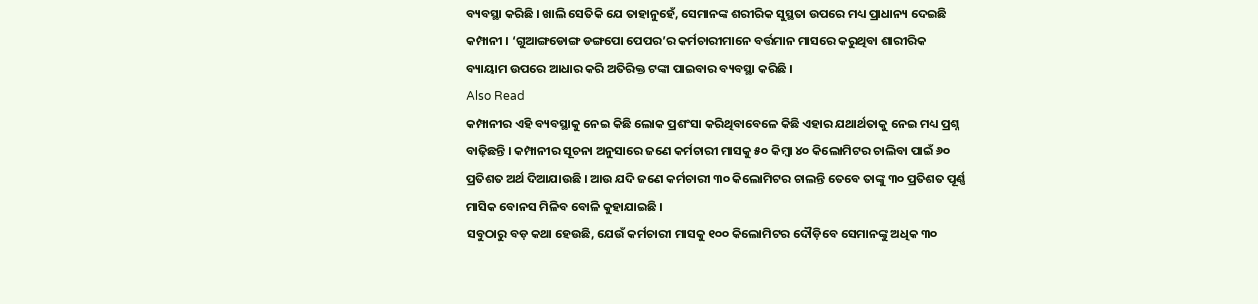ବ୍ୟବସ୍ଥା କରିଛି । ଖାଲି ସେତିକି ଯେ ତାହାନୁହେଁ, ସେମାନଙ୍କ ଶରୀରିକ ସୁସ୍ଥତା ଉପରେ ମଧ୍ୟ ପ୍ରାଧାନ୍ୟ ଦେଇଛି କମ୍ପାନୀ । ‘ଗୁଆଙ୍ଗଡୋଙ୍ଗ ଡଙ୍ଗପୋ ପେପର’ର କର୍ମଚାରୀମାନେ ବର୍ତ୍ତମାନ ମାସରେ କରୁଥିବା ଶାରୀରିକ ବ୍ୟାୟାମ ଉପରେ ଆଧାର କରି ଅତିରିକ୍ତ ଟଙ୍କା ପାଇବାର ବ୍ୟବସ୍ଥା କରିଛି ।
Also Read
କମ୍ପାନୀର ଏହି ବ୍ୟବସ୍ଥାକୁ ନେଇ କିଛି ଲୋକ ପ୍ରଶଂସା କରିଥିବାବେଳେ କିଛି ଏହାର ଯଥାର୍ଥତାକୁ ନେଇ ମଧ୍ୟ ପ୍ରଶ୍ନ ବାଢ଼ିଛନ୍ତି । କମ୍ପାନୀର ସୂଚନା ଅନୁସାରେ ଜଣେ କର୍ମଚାରୀ ମାସକୁ ୫୦ କିମ୍ବା ୪୦ କିଲୋମିଟର ଚାଲିବା ପାଇଁ ୬୦ ପ୍ରତିଶତ ଅର୍ଥ ଦିଆଯାଉଛି । ଆଉ ଯଦି ଜଣେ କର୍ମଚାରୀ ୩୦ କିଲୋମିଟର ଚାଲନ୍ତି ତେବେ ତାଙ୍କୁ ୩୦ ପ୍ରତିଶତ ପୂର୍ଣ୍ଣ ମାସିକ ବୋନସ ମିଳିବ ବୋଳି କୁହାଯାଇଛି ।
ସବୁଠାରୁ ବଡ଼ କଥା ହେଉଛି, ଯେଉଁ କର୍ମଚାରୀ ମାସକୁ ୧୦୦ କିଲୋମିଟର ଦୌଡ଼ିବେ ସେମାନଙ୍କୁ ଅଧିକ ୩୦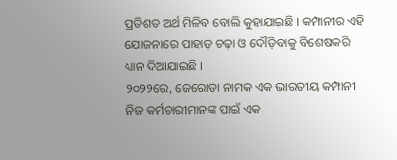ପ୍ରତିଶତ ଅର୍ଥ ମିଳିବ ବୋଲି କୁହାଯାଇଛି । କମ୍ପାନୀର ଏହି ଯୋଜନାରେ ପାହାଡ଼ ଚଢ଼ା ଓ ଦୌଡ଼ିବାକୁ ବିଶେଷକରି ଧ୍ୟାନ ଦିଆଯାଇଛି ।
୨୦୨୨ରେ, ଜେରୋଡା ନାମକ ଏକ ଭାରତୀୟ କମ୍ପାନୀ ନିଜ କର୍ମଚାରୀମାନଙ୍କ ପାଇଁ ଏକ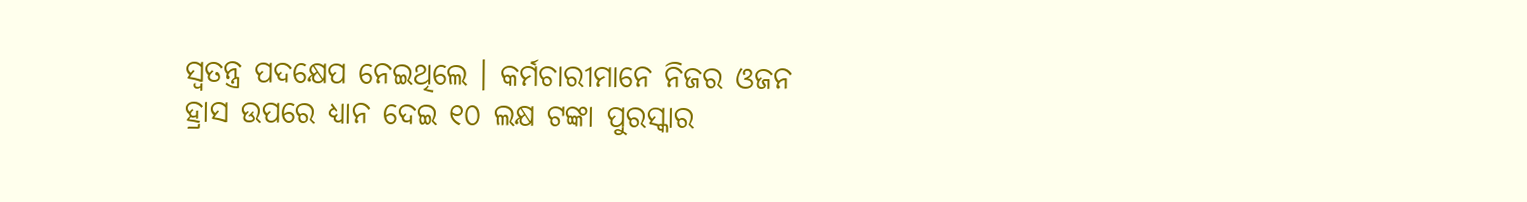ସ୍ୱତନ୍ତ୍ର ପଦକ୍ଷେପ ନେଇଥିଲେ । କର୍ମଚାରୀମାନେ ନିଜର ଓଜନ ହ୍ରାସ ଉପରେ ଧ୍ୟାନ ଦେଇ ୧୦ ଲକ୍ଷ ଟଙ୍କା ପୁରସ୍କାର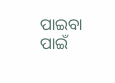ପାଇବା ପାଇଁ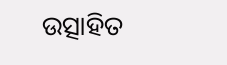ଉତ୍ସାହିତ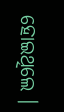ହୋଇଥିଲେ ।